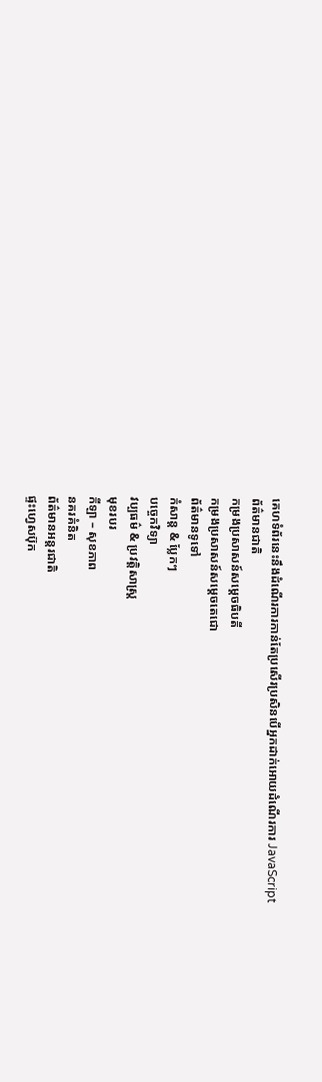គេហទំព័រនេះនឹងដំណើរការកាន់តែប្រសើរប្រសិនបើអ្នកដាក់អោយដំណើរការ JavaScript
ព័ត៌មានជាតិ
កម្រងប្រសាសន៍សម្ដេចធិបតី
កម្រងប្រសាសន៍សម្ដេចតេជោ
ព័ត៌មានទូទៅ
កំសាន្ដ & ប្លែកៗ
បច្ចេកវិទ្យា
វប្បធម៌ & ប្រវត្តិសាស្រ្ដ
មុខរបរ
កីឡា – សុខភាព
នគរគំនិត
ព័ត៌មានអន្តរជាតិ
ផ្ទះហ្វេសប៊ុក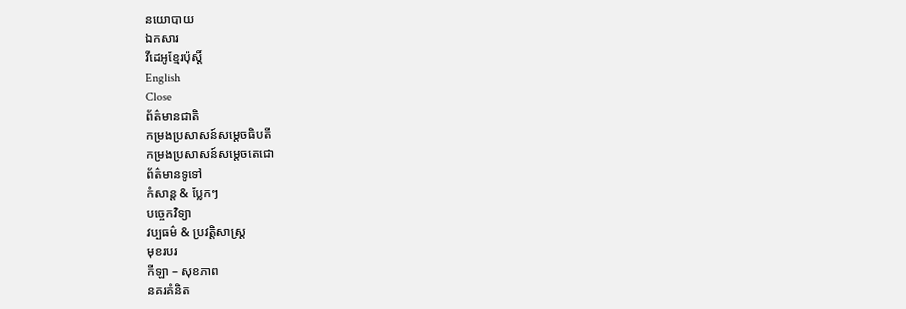នយោបាយ
ឯកសារ
វីដេអូខ្មែរប៉ុស្តិ៍
English
Close
ព័ត៌មានជាតិ
កម្រងប្រសាសន៍សម្ដេចធិបតី
កម្រងប្រសាសន៍សម្ដេចតេជោ
ព័ត៌មានទូទៅ
កំសាន្ដ & ប្លែកៗ
បច្ចេកវិទ្យា
វប្បធម៌ & ប្រវត្តិសាស្រ្ដ
មុខរបរ
កីឡា – សុខភាព
នគរគំនិត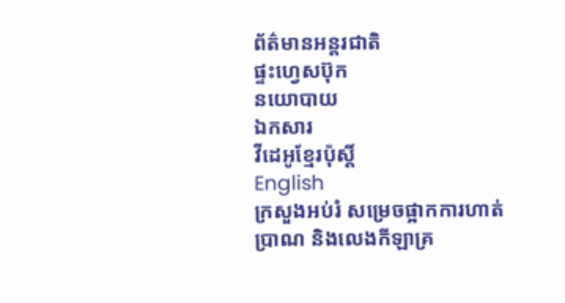ព័ត៌មានអន្តរជាតិ
ផ្ទះហ្វេសប៊ុក
នយោបាយ
ឯកសារ
វីដេអូខ្មែរប៉ុស្តិ៍
English
ក្រសួងអប់រំ សម្រេចផ្អាកការហាត់ប្រាណ និងលេងកីឡាគ្រ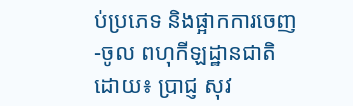ប់ប្រភេទ និងផ្អាកការចេញ-ចូល ពហុកីឡដ្ឋានជាតិ
ដោយ៖ ប្រាជ្ញ សុវ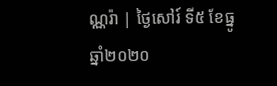ណ្ណរ៉ា | ថ្ងៃសៅរ៍ ទី៥ ខែធ្នូ ឆ្នាំ២០២០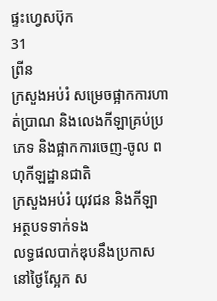ផ្ទះហ្វេសប៊ុក
31
ព្រីន
ក្រសួងអប់រំ សម្រេចផ្អាកការហាត់ប្រាណ និងលេងកីឡាគ្រប់ប្រភេទ និងផ្អាកការចេញ-ចូល ពហុកីឡដ្ឋានជាតិ
ក្រសួងអប់រំ យុវជន និងកីឡា
អត្ថបទទាក់ទង
លទ្ធផលបាក់ឌុបនឹងប្រកាសនៅថ្ងៃស្អែក ស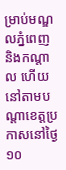ម្រាប់មណ្ឌលភ្នំពេញ និងកណ្តាល ហើយនៅតាមបណ្តាខេត្តប្រកាសនៅថ្ងៃ១០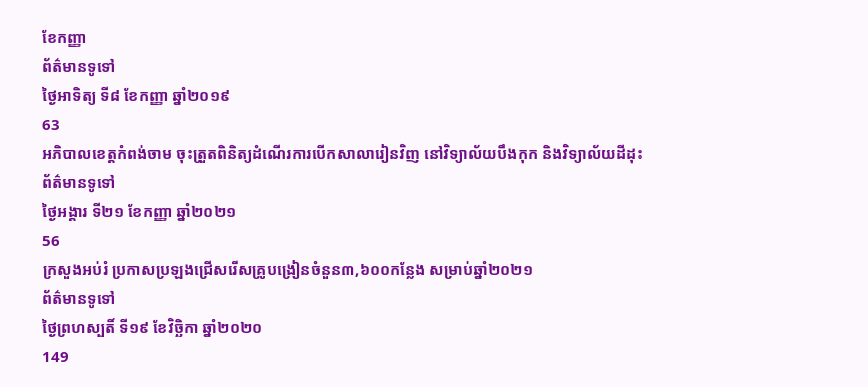ខែកញ្ញា
ព័ត៌មានទូទៅ
ថ្ងៃអាទិត្យ ទី៨ ខែកញ្ញា ឆ្នាំ២០១៩
63
អភិបាលខេត្តកំពង់ចាម ចុះត្រួតពិនិត្យដំណើរការបើកសាលារៀនវិញ នៅវិទ្យាល័យបឹងកុក និងវិទ្យាល័យដីដុះ
ព័ត៌មានទូទៅ
ថ្ងៃអង្គារ ទី២១ ខែកញ្ញា ឆ្នាំ២០២១
56
ក្រសួងអប់រំ ប្រកាសប្រឡងជ្រើសរើសគ្រូបង្រៀនចំនួន៣,៦០០កន្លែង សម្រាប់ឆ្នាំ២០២១
ព័ត៌មានទូទៅ
ថ្ងៃព្រហស្បតិ៍ ទី១៩ ខែវិច្ឆិកា ឆ្នាំ២០២០
149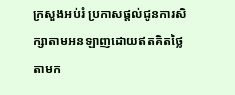ក្រសួងអប់រំ ប្រកាសផ្តល់ជូនការសិក្សាតាមអនឡាញដោយឥតគិតថ្លៃ តាមក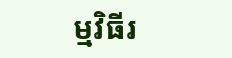ម្មវិធីរ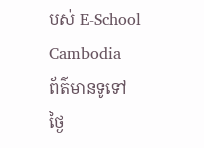បស់ E-School Cambodia
ព័ត៌មានទូទៅ
ថ្ងៃ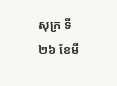សុក្រ ទី២៦ ខែមី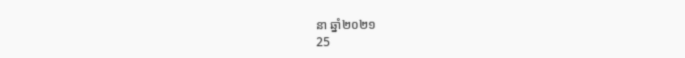នា ឆ្នាំ២០២១
25